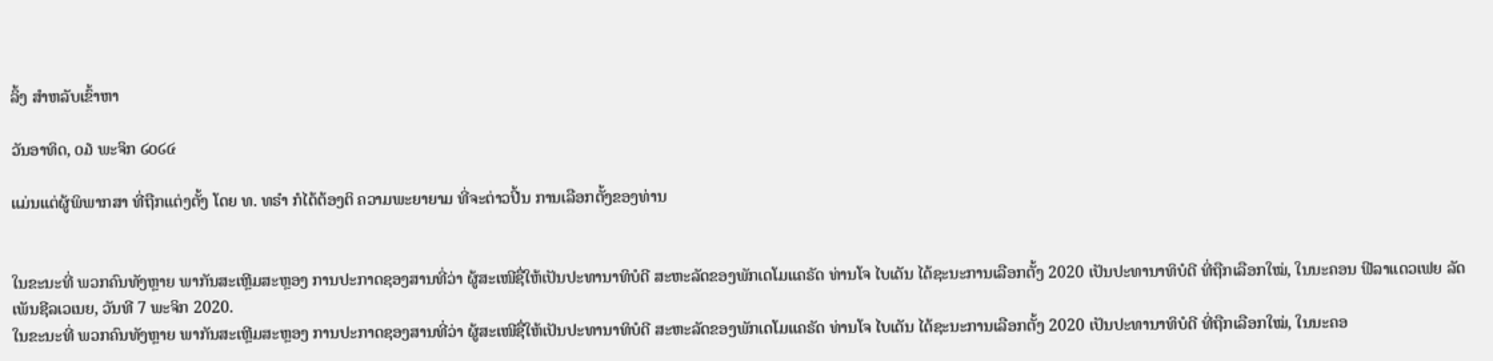ລິ້ງ ສຳຫລັບເຂົ້າຫາ

ວັນອາທິດ, ໐໓ ພະຈິກ ໒໐໒໔

ແມ່ນແຕ່ຜູ້ພິພາກສາ ທີ່ຖືກແຕ່ງຕັ້ງ ໂດຍ ທ. ທຣຳ ກໍໄດ້ຕ້ອງຕິ ຄວາມພະຍາຍາມ ທີ່ຈະຕ່າວປີ້ນ ການເລືອກຕັ້ງຂອງທ່ານ


ໃນຂະນະທີ່ ພວກຄົນທັງຫຼາຍ ພາກັນສະເຫຼີມສະຫຼອງ ການປະກາດຊອງສານທີ່ວ່າ ຜູ້ສະເໜີຊື່ໃຫ້ເປັນປະທານາທິບໍດີ ສະຫະລັດຂອງພັກເດໂມແຄຣັດ ທ່ານໂຈ ໄບເດັນ ໄດ້ຊະນະການເລືອກຕັ້ງ 2020 ເປັນປະທານາທິບໍດີ ທີ່ຖືກເລືອກໃໝ່, ໃນນະຄອນ ຟີລາແດວເຟຍ ລັດເພັນຊີລເວເນຍ, ວັນທີ 7 ພະຈິກ 2020.
ໃນຂະນະທີ່ ພວກຄົນທັງຫຼາຍ ພາກັນສະເຫຼີມສະຫຼອງ ການປະກາດຊອງສານທີ່ວ່າ ຜູ້ສະເໜີຊື່ໃຫ້ເປັນປະທານາທິບໍດີ ສະຫະລັດຂອງພັກເດໂມແຄຣັດ ທ່ານໂຈ ໄບເດັນ ໄດ້ຊະນະການເລືອກຕັ້ງ 2020 ເປັນປະທານາທິບໍດີ ທີ່ຖືກເລືອກໃໝ່, ໃນນະຄອ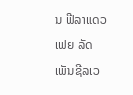ນ ຟີລາແດວເຟຍ ລັດເພັນຊີລເວ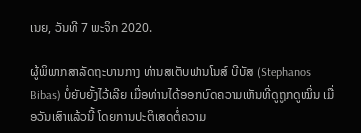ເນຍ, ວັນທີ 7 ພະຈິກ 2020.

ຜູ້ພິພາກສາລັດຖະບານກາງ ທ່ານສເຕັບຟານໂນສ໌ ບີບັສ (Stephanos Bibas) ບໍ່ຍັບຍັ້ງໄວ້ເລີຍ ເມື່ອທ່ານໄດ້ອອກບົດຄວາມເຫັນທີ່ດູຖູກດູໝິ່ນ ເມື່ອວັນເສົາແລ້ວນີ້ ໂດຍການປະຕິເສດຕໍ່ຄວາມ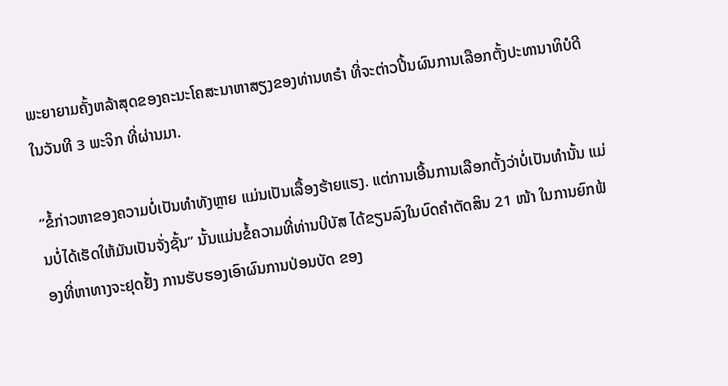ພະຍາຍາມຄັ້ງຫລ້າສຸດຂອງຄະນະໂຄສະນາຫາສຽງຂອງທ່ານທຣຳ ທີ່ຈະຕ່າວປີ້ນຜົນການເລືອກຕັ້ງປະທານາທິບໍດີ ໃນວັນທີ 3 ພະຈິກ ທີ່ຜ່ານມາ.

“ຂໍ້ກ່າວຫາຂອງຄວາມບໍ່ເປັນທໍາທັງຫຼາຍ ແມ່ນເປັນເລື້ອງຮ້າຍແຮງ. ແຕ່ການເອີ້ນການເລືອກຕັ້ງວ່າບໍ່ເປັນທຳນັ້ນ ແມ່ນບໍ່ໄດ້ເຮັດໃຫ້ມັນເປັນຈັ່ງຊັ້ນ” ນັ້ນແມ່ນຂໍ້ຄວາມທີ່ທ່ານບີບັສ ໄດ້ຂຽນລົງໃນບົດຄຳຕັດສິນ 21 ໜ້າ ໃນການຍົກຟ້ອງທີ່ຫາທາງຈະຢຸດຢັ້ງ ການຮັບຮອງເອົາຜົນການປ່ອນບັດ ຂອງ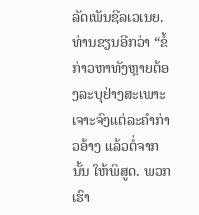ລັດເພັນຊີລເວເນຍ. ທ່ານຂຽນອີກວ່າ “ຂໍ້ກ່າວຫາທັງຫຼາຍຕ້ອງລະບຸຢ່າງສະເພາະເຈາະຈົງແຕ່ລະຄຳກ່າວອ້າງ ແລ້ວຕໍ່ຈາກນັ້ນ ໃຫ້ພິສູດ. ພວກເຮົາ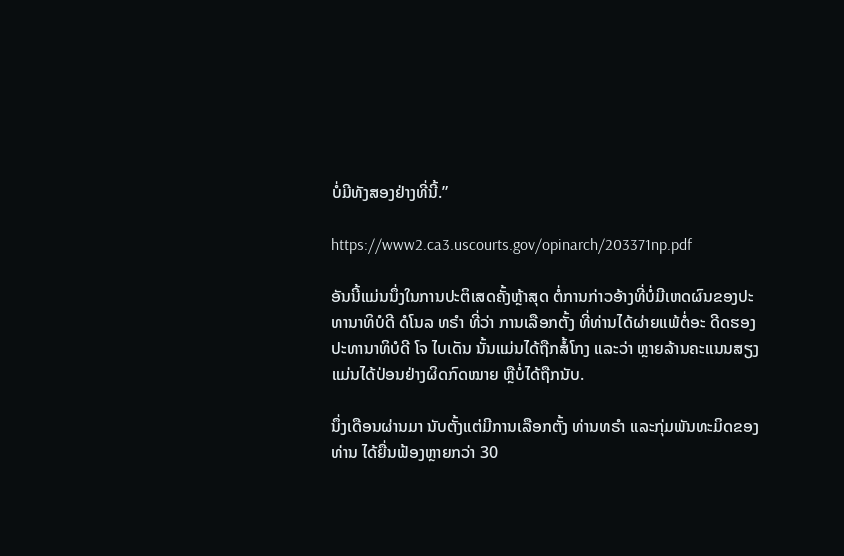ບໍ່ມີທັງສອງຢ່າງທີ່ນີ້.”

https://www2.ca3.uscourts.gov/opinarch/203371np.pdf

ອັນນີ້ແມ່ນນຶ່ງໃນການປະຕິເສດຄັ້ງຫຼ້າສຸດ ຕໍ່ການກ່າວອ້າງທີ່ບໍ່ມີເຫດຜົນຂອງປະທານາທິບໍດີ ດໍໂນລ ທຣຳ ທີ່ວ່າ ການເລືອກຕັ້ງ ທີ່ທ່ານໄດ້ຜ່າຍແພ້ຕໍ່ອະ ດີດຮອງປະທານາທິບໍດີ ໂຈ ໄບເດັນ ນັ້ນແມ່ນໄດ້ຖືກສໍ້ໂກງ ແລະວ່າ ຫຼາຍລ້ານຄະແນນສຽງ ແມ່ນໄດ້ປ່ອນຢ່າງຜິດກົດໝາຍ ຫຼືບໍ່ໄດ້ຖືກນັບ.

ນຶ່ງເດືອນຜ່ານມາ ນັບຕັ້ງແຕ່ມີການເລືອກຕັ້ງ ທ່ານທຣຳ ແລະກຸ່ມພັນທະມິດຂອງທ່ານ ໄດ້ຍື່ນຟ້ອງຫຼາຍກວ່າ 30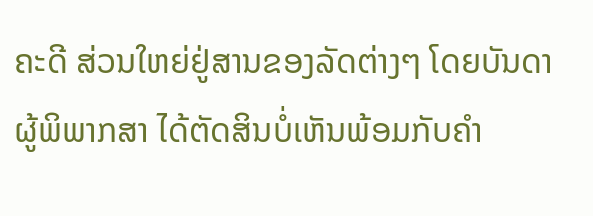ຄະດີ ສ່ວນໃຫຍ່ຢູ່ສານຂອງລັດຕ່າງໆ ໂດຍບັນດາຜູ້ພິພາກສາ ໄດ້ຕັດສິນບໍ່ເຫັນພ້ອມກັບຄຳ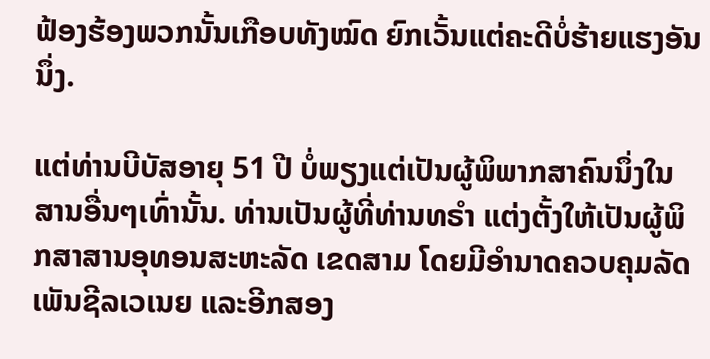ຟ້ອງຮ້ອງພວກນັ້ນເກືອບທັງໝົດ ຍົກເວັ້ນແຕ່ຄະດີບໍ່ຮ້າຍແຮງອັນນຶ່ງ.

ແຕ່ທ່ານບີບັສອາຍຸ 51 ປີ ບໍ່ພຽງແຕ່ເປັນຜູ້ພິພາກສາຄົນນຶ່ງໃນສານອື່ນໆເທົ່ານັ້ນ. ທ່ານເປັນຜູ້ທີ່ທ່ານທຣຳ ແຕ່ງຕັ້ງໃຫ້ເປັນຜູ້ພິກສາສານອຸທອນສະຫະລັດ ເຂດສາມ ໂດຍມີອຳນາດຄວບຄຸມລັດເພັນຊີລເວເນຍ ແລະອີກສອງ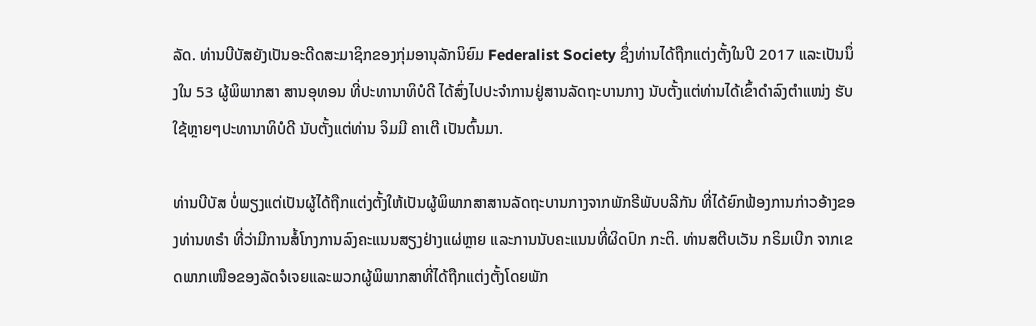ລັດ. ທ່ານບີບັສຍັງເປັນອະດີດສະມາຊິກຂອງກຸ່ມອານຸລັກນິຍົມ Federalist Society ຊຶ່ງທ່ານໄດ້ຖືກແຕ່ງຕັ້ງໃນປີ 2017 ແລະເປັນນຶ່ງໃນ 53 ຜູ້ພິພາກສາ ສານອຸທອນ ທີ່ປະທານາທິບໍດີ ໄດ້ສົ່ງໄປປະຈຳການຢູ່ສານລັດຖະບານກາງ ນັບຕັ້ງແຕ່ທ່ານໄດ້ເຂົ້າດຳລົງຕຳແໜ່ງ ຮັບໃຊ້ຫຼາຍໆປະທານາທິບໍດີ ນັບຕັ້ງແຕ່ທ່ານ ຈິມມີ ຄາເຕີ ເປັນຕົ້ນມາ.

ທ່ານບີບັສ ບໍ່ພຽງແຕ່ເປັນຜູ້ໄດ້ຖືກແຕ່ງຕັ້ງໃຫ້ເປັນຜູ້ພິພາກສາສານລັດຖະບານກາງຈາກພັກຣີພັບບລີກັນ ທີ່ໄດ້ຍົກຟ້ອງການກ່າວອ້າງຂອງທ່ານທຣຳ ທີ່ວ່າມີການສໍ້ໂກງການລົງຄະແນນສຽງຢ່າງແຜ່ຫຼາຍ ແລະການນັບຄະແນນທີ່ຜິດປົກ ກະຕິ. ທ່ານສຕີບເວັນ ກຣິມເບີກ ຈາກເຂດພາກເໜືອຂອງລັດຈໍເຈຍແລະພວກຜູ້ພິພາກສາທີ່ໄດ້ຖືກແຕ່ງຕັ້ງໂດຍພັກ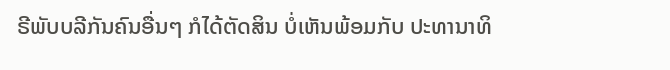ຣີພັບບລີກັນຄົນອື່ນໆ ກໍໄດ້ຕັດສິນ ບໍ່ເຫັນພ້ອມກັບ ປະທານາທິ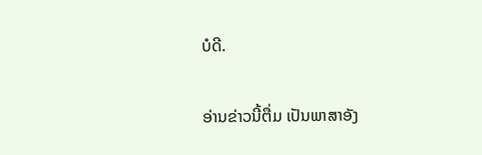ບໍດີ.

ອ່ານຂ່າວນີ້ຕື່ມ ເປັນພາສາອັງ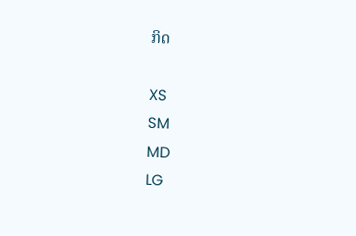ກິດ

XS
SM
MD
LG